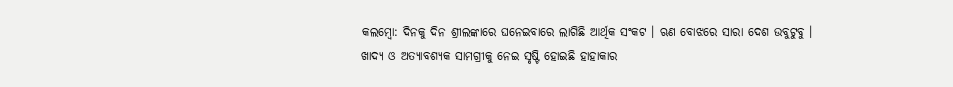କଲମ୍ବୋ: ଦିନକୁ ଦିନ ଶ୍ରୀଲଙ୍କାରେ ଘନେଇବାରେ ଲାଗିଛି ଆର୍ଥିକ ସଂକଟ । ଋଣ ବୋଝରେ ସାରା ଦେଶ ଉବୁଟୁବୁ । ଖାଦ୍ୟ ଓ ଅତ୍ୟାବଶ୍ୟକ ସାମଗ୍ରୀକୁ ନେଇ ସୃଷ୍ଟି ହୋଇଛି ହାହାକାର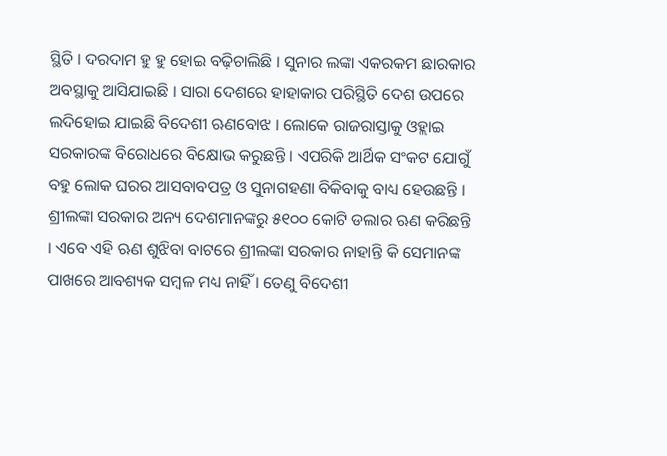ସ୍ଥିତି । ଦରଦାମ ହୁ ହୁ ହୋଇ ବଢ଼ିଚାଲିଛି । ସୁନାର ଲଙ୍କା ଏକରକମ ଛାରକାର ଅବସ୍ଥାକୁ ଆସିଯାଇଛି । ସାରା ଦେଶରେ ହାହାକାର ପରିସ୍ଥିତି ଦେଶ ଉପରେ ଲଦିହୋଇ ଯାଇଛି ବିଦେଶୀ ଋଣବୋଝ । ଲୋକେ ରାଜରାସ୍ତାକୁ ଓହ୍ଲାଇ ସରକାରଙ୍କ ବିରୋଧରେ ବିକ୍ଷୋଭ କରୁଛନ୍ତି । ଏପରିକି ଆର୍ଥିକ ସଂକଟ ଯୋଗୁଁ ବହୁ ଲୋକ ଘରର ଆସବାବପତ୍ର ଓ ସୁନାଗହଣା ବିକିବାକୁ ବାଧ୍ୟ ହେଉଛନ୍ତି ।
ଶ୍ରୀଲଙ୍କା ସରକାର ଅନ୍ୟ ଦେଶମାନଙ୍କରୁ ୫୧୦୦ କୋଟି ଡଲାର ଋଣ କରିଛନ୍ତି । ଏବେ ଏହି ଋଣ ଶୁଝିବା ବାଟରେ ଶ୍ରୀଲଙ୍କା ସରକାର ନାହାନ୍ତି କି ସେମାନଙ୍କ ପାଖରେ ଆବଶ୍ୟକ ସମ୍ବଳ ମଧ୍ୟ ନାହିଁ । ତେଣୁ ବିଦେଶୀ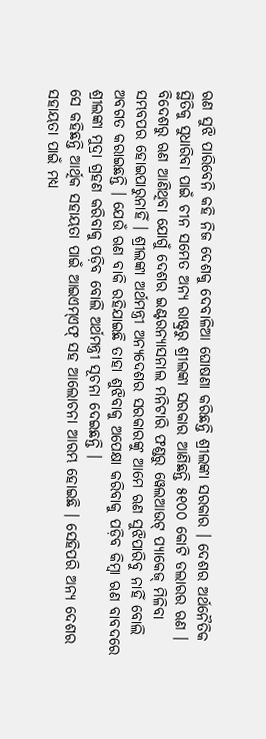ଋଣ ସୁଝି ପାରିବେନି କହି ନିଜ ଦେଶକୁ ଦେବାଳିଆ ଘୋଷଣା କରିଛନ୍ତି ଶ୍ରୀଲଙ୍କା ସରକାର । ଦେଶର ଅର୍ଥନୈତିକ ସ୍ଥିତିକୁ ସୁଧାରିବା ପାଇଁ ଚୀନ ସମେତ ଅନ୍ୟ ରାଷ୍ଟ୍ରରୁ ଶ୍ରୀଲଙ୍କା ସରକାର ଆଣିଛନ୍ତି ୫୧୦୦ କୋଟି ଡଲାରର ଋଣ । ବିଦେଶରୁ ଋଣ ଆଣିଥିବା ଯୋଗୁଁ ଦେଶର ଇଣ୍ଟରନ୍ୟାସନାଲ ମନିଟାରି ଫଣ୍ଡରୁ ୱେଲଆଉଟ୍ ପ୍ୟାକେଜ୍ ମିଳିବା ସମ୍ଭବପର ହୋଇପାରୁନାହିଁ । ଶ୍ରୀଲଙ୍କା ଅର୍ଥମନ୍ତ୍ରୀ ଅନ୍ୟଦେଶର ସରକାରଙ୍କୁ ଆମେ ଋଣ ସୁଝିପାରିବୁ ନାହିଁ ବୋଲି ଅବଗତ କରାଇଛନ୍ତି । ଯେଉଁ ଋଣ ବାକି ରହିଯାଇଛି ତାହା ଶୁଝିବାକୁ ଅପେକ୍ଷା କରିବାକୁ ପଡ଼ିବ କିମ୍ବା ଋଣ ବାବଦରେ ଶ୍ରୀଲଙ୍କା ମୁଦ୍ରା ଗ୍ରହଣ କରିବାକୁ ପଡ଼ିବ ବୋଲି ଅର୍ଥମନ୍ତ୍ରୀ ସୂଚନା ଦେଇଛନ୍ତି ।
ସେ କହିଛନ୍ତି ଆର୍ଥିକ ସହାୟତା ପାଇଁ ଆଇଏମ୍ଏଫ୍ ସହ ଆଲୋଚନା ଆରମ୍ଭ ହୋଇଛି । ସେହିପରି ଅନ୍ୟ ଦେଶର ସହାୟତା ପାଇଁ ମଧ୍ୟ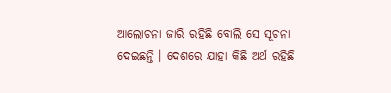ଆଲୋଚନା ଜାରି ରହିଛି ବୋଲି ସେ ସୂଚନା ଦେଇଛନ୍ତି । ଦେଶରେ ଯାହା କିଛି ଅର୍ଥ ରହିଛି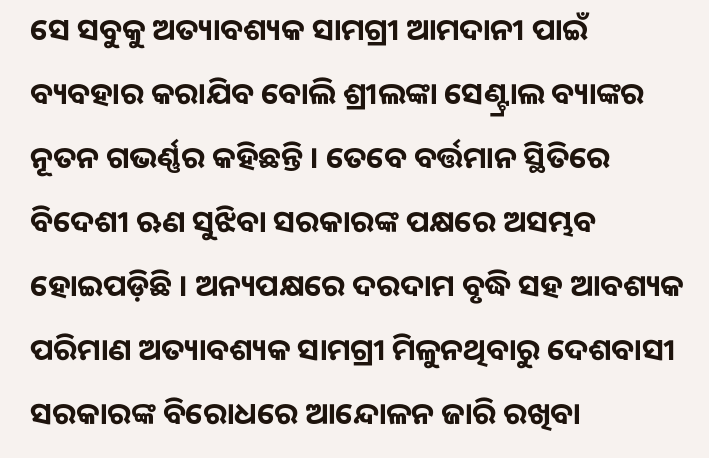ସେ ସବୁକୁ ଅତ୍ୟାବଶ୍ୟକ ସାମଗ୍ରୀ ଆମଦାନୀ ପାଇଁ ବ୍ୟବହାର କରାଯିବ ବୋଲି ଶ୍ରୀଲଙ୍କା ସେଣ୍ଟ୍ରାଲ ବ୍ୟାଙ୍କର ନୂତନ ଗଭର୍ଣ୍ଣର କହିଛନ୍ତି । ତେବେ ବର୍ତ୍ତମାନ ସ୍ଥିତିରେ ବିଦେଶୀ ଋଣ ସୁଝିବା ସରକାରଙ୍କ ପକ୍ଷରେ ଅସମ୍ଭବ ହୋଇପଡ଼ିଛି । ଅନ୍ୟପକ୍ଷରେ ଦରଦାମ ବୃଦ୍ଧି ସହ ଆବଶ୍ୟକ ପରିମାଣ ଅତ୍ୟାବଶ୍ୟକ ସାମଗ୍ରୀ ମିଳୁନଥିବାରୁ ଦେଶବାସୀ ସରକାରଙ୍କ ବିରୋଧରେ ଆନ୍ଦୋଳନ ଜାରି ରଖିବା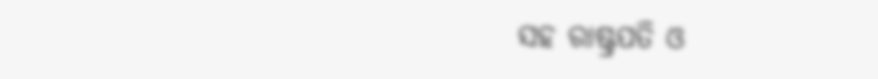ସହ ରାଷ୍ଟ୍ରପତି ଓ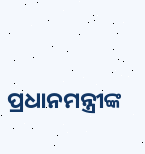ପ୍ରଧାନମନ୍ତ୍ରୀଙ୍କ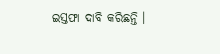ଇସ୍ତଫା ଦାବି କରିଛନ୍ତି ।